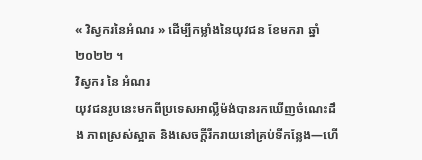« វិស្វករនៃអំណរ » ដើម្បីកម្លាំងនៃយុវជន ខែមករា ឆ្នាំ២០២២ ។
វិស្វករ នៃ អំណរ
យុវជនរូបនេះមកពីប្រទេសអាល្លឺម៉ង់បានរកឃើញចំណេះដឹង ភាពស្រស់ស្អាត និងសេចក្តីរីករាយនៅគ្រប់ទីកន្លែង—ហើ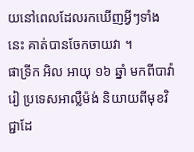យនៅពេលដែលរកឃើញអ្វីៗទាំងនេះ គាត់បានចែកចាយវា ។
ផាទ្រីក អិល អាយុ ១៦ ឆ្នាំ មកពីបាវ៉ារៀ ប្រទេសអាល្លឺម៉ង់ និយាយពីមុខវិជ្ជាដែ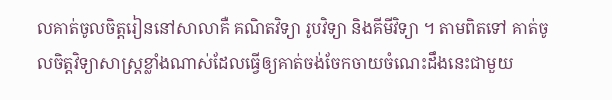លគាត់ចូលចិត្តរៀននៅសាលាគឺ គណិតវិទ្យា រូបវិទ្យា និងគីមីវិទ្យា ។ តាមពិតទៅ គាត់ចូលចិត្តវិទ្យាសាស្ត្រខ្លាំងណាស់ដែលធ្វើឲ្យគាត់ចង់ចែកចាយចំណេះដឹងនេះជាមួយ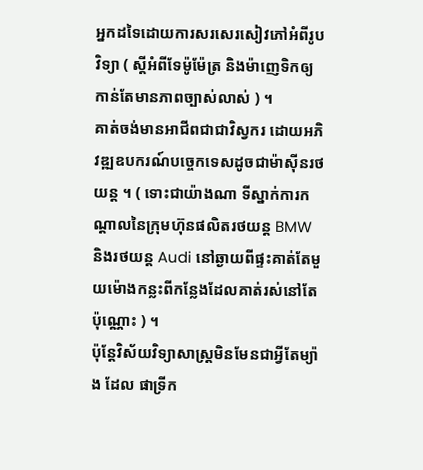អ្នកដទៃដោយការសរសេរសៀវភៅអំពីរូបវិទ្យា ( ស្តីអំពីទែម៉ូម៉ែត្រ និងម៉ាញេទិកឲ្យកាន់តែមានភាពច្បាស់លាស់ ) ។
គាត់ចង់មានអាជីពជាជាវិស្វករ ដោយអភិវឌ្ឍឧបករណ៍បច្ចេកទេសដូចជាម៉ាស៊ីនរថយន្ត ។ ( ទោះជាយ៉ាងណា ទីស្នាក់ការកណ្តាលនៃក្រុមហ៊ុនផលិតរថយន្ត BMW និងរថយន្ត Audi នៅឆ្ងាយពីផ្ទះគាត់តែមួយម៉ោងកន្លះពីកន្លែងដែលគាត់រស់នៅតែប៉ុណ្ណោះ ) ។
ប៉ុន្តែវិស័យវិទ្យាសាស្រ្តមិនមែនជាអ្វីតែម្យ៉ាង ដែល ផាទ្រីក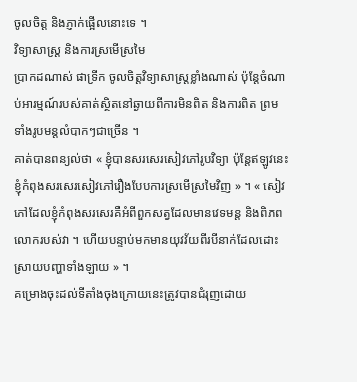ចូលចិត្ត និងភ្ញាក់ផ្អើលនោះទេ ។
វិទ្យាសាស្រ្ត និងការស្រមើស្រមៃ
ប្រាកដណាស់ ផាទ្រីក ចូលចិត្តវិទ្យាសាស្រ្តខ្លាំងណាស់ ប៉ុន្តែចំណាប់អារម្មណ៍របស់គាត់ស្ថិតនៅឆ្ងាយពីការមិនពិត និងការពិត ព្រមទាំងរូបមន្តលំបាកៗជាច្រើន ។
គាត់បានពន្យល់ថា « ខ្ញុំបានសរសេរសៀវភៅរូបវិទ្យា ប៉ុន្តែឥឡូវនេះខ្ញុំកំពុងសរសេរសៀវភៅរឿងបែបការស្រមើស្រមៃវិញ » ។ « សៀវភៅដែលខ្ញុំកំពុងសរសេរគឺអំពីពួកសត្វដែលមានវេទមន្ត និងពិភពលោករបស់វា ។ ហើយបន្ទាប់មកមានយុវវ័យពីរបីនាក់ដែលដោះស្រាយបញ្ហាទាំងឡាយ » ។
គម្រោងចុះដល់ទីតាំងចុងក្រោយនេះត្រូវបានជំរុញដោយ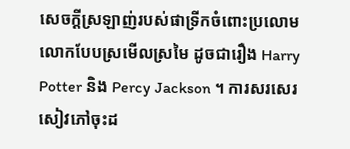សេចក្តីស្រឡាញ់របស់ផាទ្រីកចំពោះប្រលោមលោកបែបស្រមើលស្រមៃ ដូចជារឿង Harry Potter និង Percy Jackson ។ ការសរសេរសៀវភៅចុះដ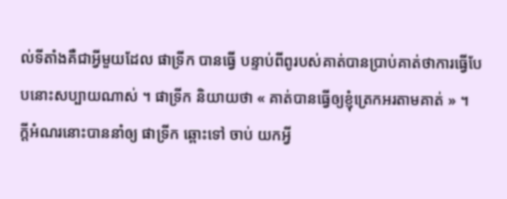ល់ទីតាំងគឺជាអ្វីមួយដែល ផាទ្រីក បានធ្វើ បន្ទាប់ពីពូរបស់គាត់បានប្រាប់គាត់ថាការធ្វើបែបនោះសប្បាយណាស់ ។ ផាទ្រីក និយាយថា « គាត់បានធ្វើឲ្យខ្ញុំត្រេកអរតាមគាត់ » ។
ក្តីអំណរនោះបាននាំឲ្យ ផាទ្រីក ឆ្ពោះទៅ ចាប់ យកអ្វី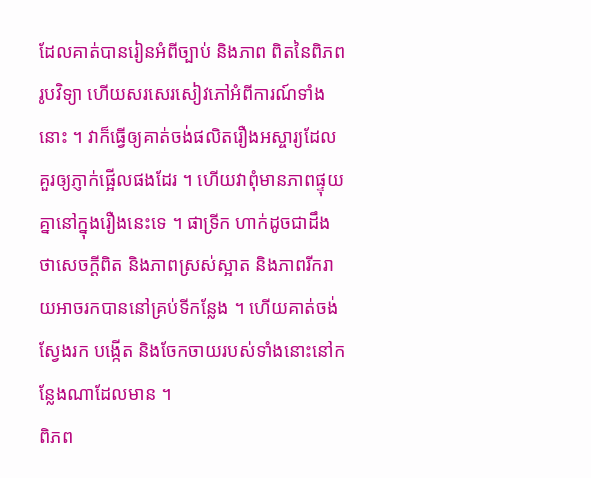ដែលគាត់បានរៀនអំពីច្បាប់ និងភាព ពិតនៃពិភពរូបវិទ្យា ហើយសរសេរសៀវភៅអំពីការណ៍ទាំងនោះ ។ វាក៏ធ្វើឲ្យគាត់ចង់ផលិតរឿងអស្ចារ្យដែលគួរឲ្យភ្ញាក់ផ្អើលផងដែរ ។ ហើយវាពុំមានភាពផ្ទុយគ្នានៅក្នុងរឿងនេះទេ ។ ផាទ្រីក ហាក់ដូចជាដឹងថាសេចក្តីពិត និងភាពស្រស់ស្អាត និងភាពរីករាយអាចរកបាននៅគ្រប់ទីកន្លែង ។ ហើយគាត់ចង់ស្វែងរក បង្កើត និងចែកចាយរបស់ទាំងនោះនៅកន្លែងណាដែលមាន ។
ពិភព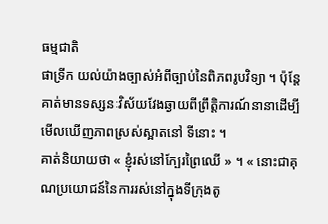ធម្មជាតិ
ផាទ្រីក យល់យ៉ាងច្បាស់អំពីច្បាប់នៃពិភពរូបវិទ្យា ។ ប៉ុន្តែគាត់មានទស្សនៈវិស័យវែងឆ្ងាយពីព្រឹត្តិការណ៍នានាដើម្បីមើលឃើញភាពស្រស់ស្អាតនៅ ទីនោះ ។
គាត់និយាយថា « ខ្ញុំរស់នៅក្បែរព្រៃឈើ » ។ « នោះជាគុណប្រយោជន៍នៃការរស់នៅក្នុងទីក្រុងតូ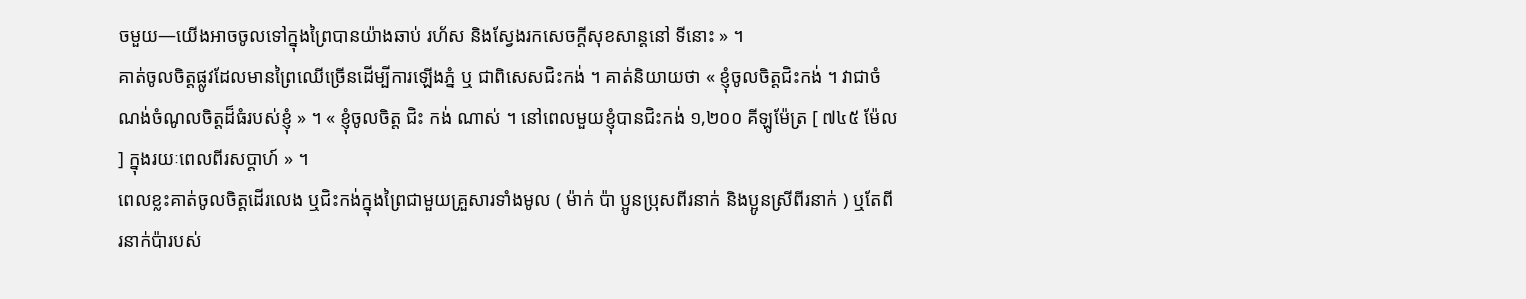ចមួយ—យើងអាចចូលទៅក្នុងព្រៃបានយ៉ាងឆាប់ រហ័ស និងស្វែងរកសេចក្តីសុខសាន្តនៅ ទីនោះ » ។
គាត់ចូលចិត្តផ្លូវដែលមានព្រៃឈើច្រើនដើម្បីការឡើងភ្នំ ឬ ជាពិសេសជិះកង់ ។ គាត់និយាយថា « ខ្ញុំចូលចិត្តជិះកង់ ។ វាជាចំណង់ចំណូលចិត្តដ៏ធំរបស់ខ្ញុំ » ។ « ខ្ញុំចូលចិត្ត ជិះ កង់ ណាស់ ។ នៅពេលមួយខ្ញុំបានជិះកង់ ១,២០០ គីឡូម៉ែត្រ [ ៧៤៥ ម៉ែល ] ក្នុងរយៈពេលពីរសប្តាហ៍ » ។
ពេលខ្លះគាត់ចូលចិត្តដើរលេង ឬជិះកង់ក្នុងព្រៃជាមួយគ្រួសារទាំងមូល ( ម៉ាក់ ប៉ា ប្អូនប្រុសពីរនាក់ និងប្អូនស្រីពីរនាក់ ) ឬតែពីរនាក់ប៉ារបស់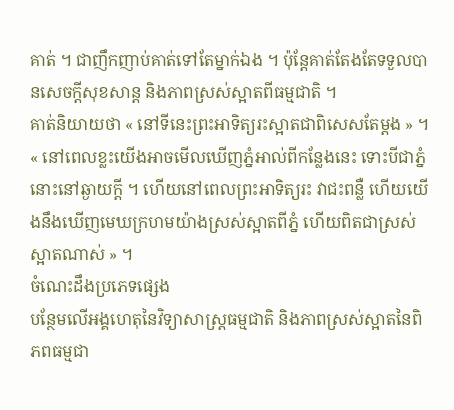គាត់ ។ ជាញឹកញាប់គាត់ទៅតែម្នាក់ឯង ។ ប៉ុន្តែគាត់តែងតែទទួលបានសេចក្តីសុខសាន្ត និងភាពស្រស់ស្អាតពីធម្មជាតិ ។
គាត់និយាយថា « នៅទីនេះព្រះអាទិត្យរះស្អាតជាពិសេសតែម្តង » ។ « នៅពេលខ្លះយើងអាចមើលឃើញភ្នំអាល់ពីកន្លែងនេះ ទោះបីជាភ្នំនោះនៅឆ្ងាយក្តី ។ ហើយនៅពេលព្រះអាទិត្យរះ វាជះពន្លឺ ហើយយើងនឹងឃើញមេឃក្រហមយ៉ាងស្រស់ស្អាតពីភ្នំ ហើយពិតជាស្រស់ស្អាតណាស់ » ។
ចំណេះដឹងប្រភេទផ្សេង
បន្ថែមលើអង្គហេតុនៃវិទ្យាសាស្រ្តធម្មជាតិ និងភាពស្រស់ស្អាតនៃពិភពធម្មជា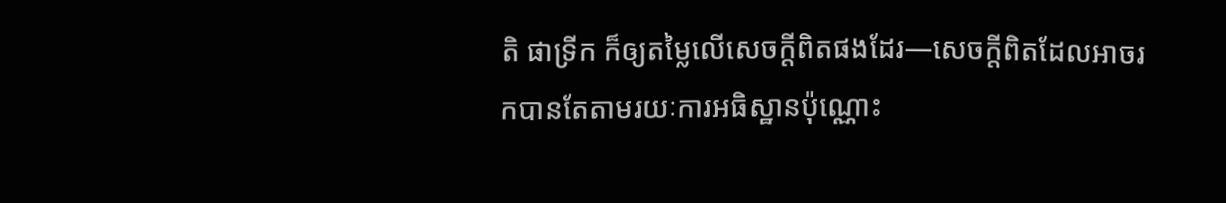តិ ផាទ្រីក ក៏ឲ្យតម្លៃលើសេចក្តីពិតផងដែរ—សេចក្តីពិតដែលអាចរកបានតែតាមរយៈការអធិស្ឋានប៉ុណ្ណោះ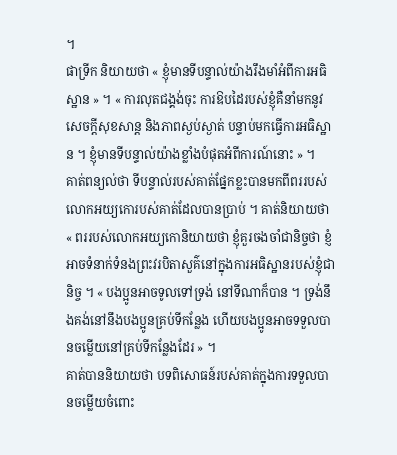។
ផាទ្រីក និយាយថា « ខ្ញុំមានទីបន្ទាល់យ៉ាងរឹងមាំអំពីការអធិស្ឋាន » ។ « ការលុតជង្គង់ចុះ ការឱបដៃរបស់ខ្ញុំគឺនាំមកនូវសេចក្តីសុខសាន្ត និងភាពស្ងប់ស្ងាត់ បន្ទាប់មកធ្វើការអធិស្ឋាន ។ ខ្ញុំមានទីបន្ទាល់យ៉ាងខ្លាំងបំផុតអំពីការណ៍នោះ » ។
គាត់ពន្យល់ថា ទីបន្ទាល់របស់គាត់ផ្នែកខ្លះបានមកពីពររបស់លោកអយ្យកោរបស់គាត់ដែលបានប្រាប់ ។ គាត់និយាយថា « ពររបស់លោកអយ្យកោនិយាយថា ខ្ញុំគួរចងចាំជានិច្ចថា ខ្ញំអាចទំនាក់ទំនងព្រះវរបិតាសួគ៌នៅក្នុងការអធិស្ឋានរបស់ខ្ញុំជានិច្ច ។ « បងប្អូនអាចទូលទៅទ្រង់ នៅទីណាក៏បាន ។ ទ្រង់នឹងគង់នៅនឹងបងប្អូនគ្រប់ទីកន្លែង ហើយបងប្អូនអាចទទួលបានចម្លើយនៅគ្រប់ទីកន្លែងដែរ » ។
គាត់បាននិយាយថា បទពិសោធន៍របស់គាត់ក្នុងការទទួលបានចម្លើយចំពោះ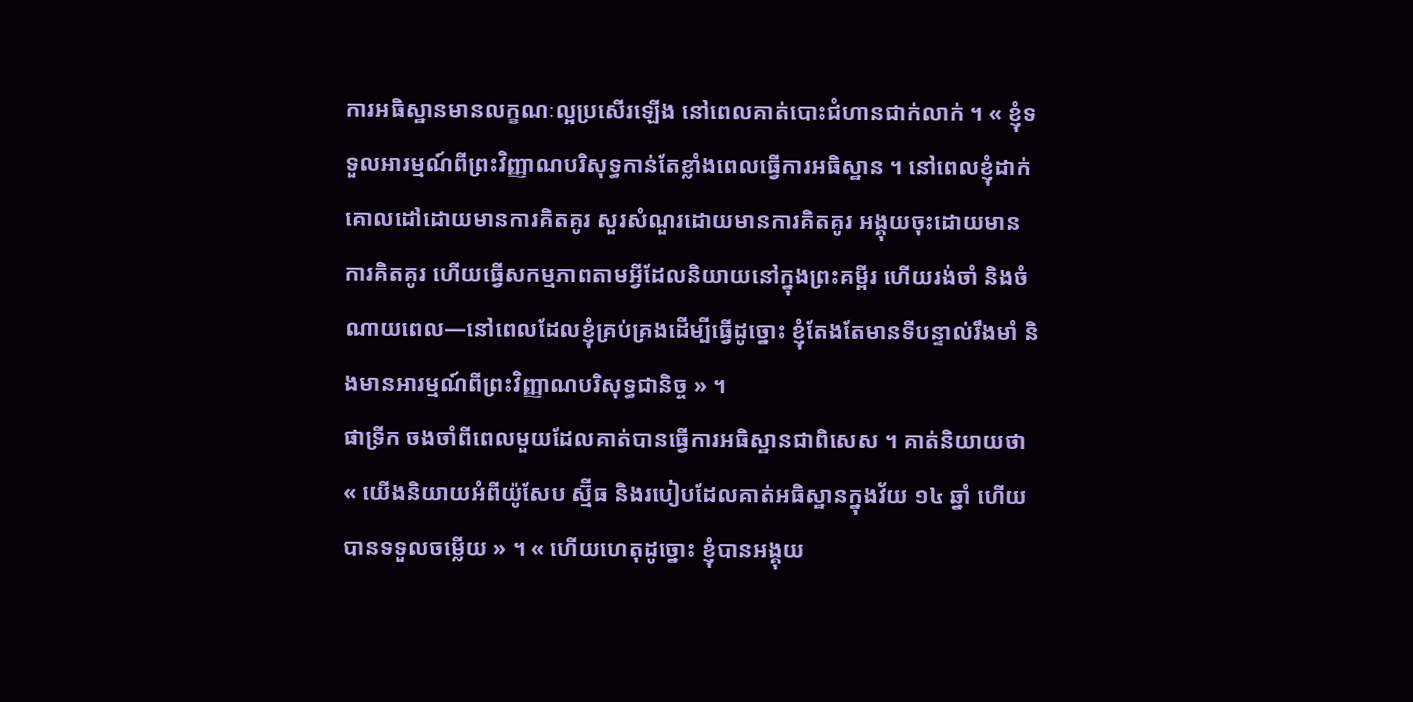ការអធិស្ឋានមានលក្ខណៈល្អប្រសើរឡើង នៅពេលគាត់បោះជំហានជាក់លាក់ ។ « ខ្ញុំទទួលអារម្មណ៍ពីព្រះវិញ្ញាណបរិសុទ្ធកាន់តែខ្លាំងពេលធ្វើការអធិស្ឋាន ។ នៅពេលខ្ញុំដាក់គោលដៅដោយមានការគិតគូរ សួរសំណួរដោយមានការគិតគូរ អង្គុយចុះដោយមានការគិតគូរ ហើយធ្វើសកម្មភាពតាមអ្វីដែលនិយាយនៅក្នុងព្រះគម្ពីរ ហើយរង់ចាំ និងចំណាយពេល—នៅពេលដែលខ្ញុំគ្រប់គ្រងដើម្បីធ្វើដូច្នោះ ខ្ញុំតែងតែមានទីបន្ទាល់រឹងមាំ និងមានអារម្មណ៍ពីព្រះវិញ្ញាណបរិសុទ្ធជានិច្ច » ។
ផាទ្រីក ចងចាំពីពេលមួយដែលគាត់បានធ្វើការអធិស្ឋានជាពិសេស ។ គាត់និយាយថា « យើងនិយាយអំពីយ៉ូសែប ស្ម៊ីធ និងរបៀបដែលគាត់អធិស្ឋានក្នុងវ័យ ១៤ ឆ្នាំ ហើយបានទទួលចម្លើយ » ។ « ហើយហេតុដូច្នោះ ខ្ញុំបានអង្គុយ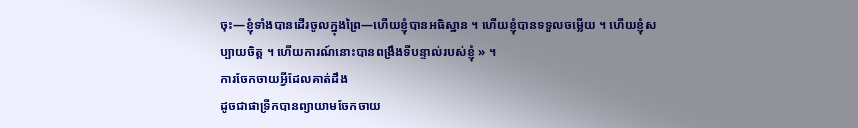ចុះ—ខ្ញុំទាំងបានដើរចូលក្នុងព្រៃ—ហើយខ្ញុំបានអធិស្ឋាន ។ ហើយខ្ញុំបានទទួលចម្លើយ ។ ហើយខ្ញុំសប្បាយចិត្ត ។ ហើយការណ៍នោះបានពង្រឹងទីបន្ទាល់របស់ខ្ញុំ » ។
ការចែកចាយអ្វីដែលគាត់ដឹង
ដូចជាផាទ្រីកបានព្យាយាមចែកចាយ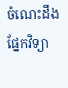ចំណេះដឹងផ្នែកវិទ្យា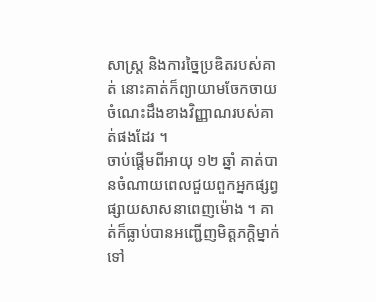សាស្ត្រ និងការច្នៃប្រឌិតរបស់គាត់ នោះគាត់ក៏ព្យាយាមចែកចាយចំណេះដឹងខាងវិញ្ញាណរបស់គាត់ផងដែរ ។
ចាប់ផ្តើមពីអាយុ ១២ ឆ្នាំ គាត់បានចំណាយពេលជួយពួកអ្នកផ្សព្វផ្សាយសាសនាពេញម៉ោង ។ គាត់ក៏ធ្លាប់បានអញ្ជើញមិត្ដភក្ដិម្នាក់ទៅ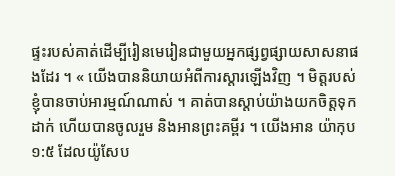ផ្ទះរបស់គាត់ដើម្បីរៀនមេរៀនជាមួយអ្នកផ្សព្វផ្សាយសាសនាផងដែរ ។ « យើងបាននិយាយអំពីការស្តារឡើងវិញ ។ មិត្តរបស់ខ្ញុំបានចាប់អារម្មណ៍ណាស់ ។ គាត់បានស្តាប់យ៉ាងយកចិត្តទុកដាក់ ហើយបានចូលរួម និងអានព្រះគម្ពីរ ។ យើងអាន យ៉ាកុប ១:៥ ដែលយ៉ូសែប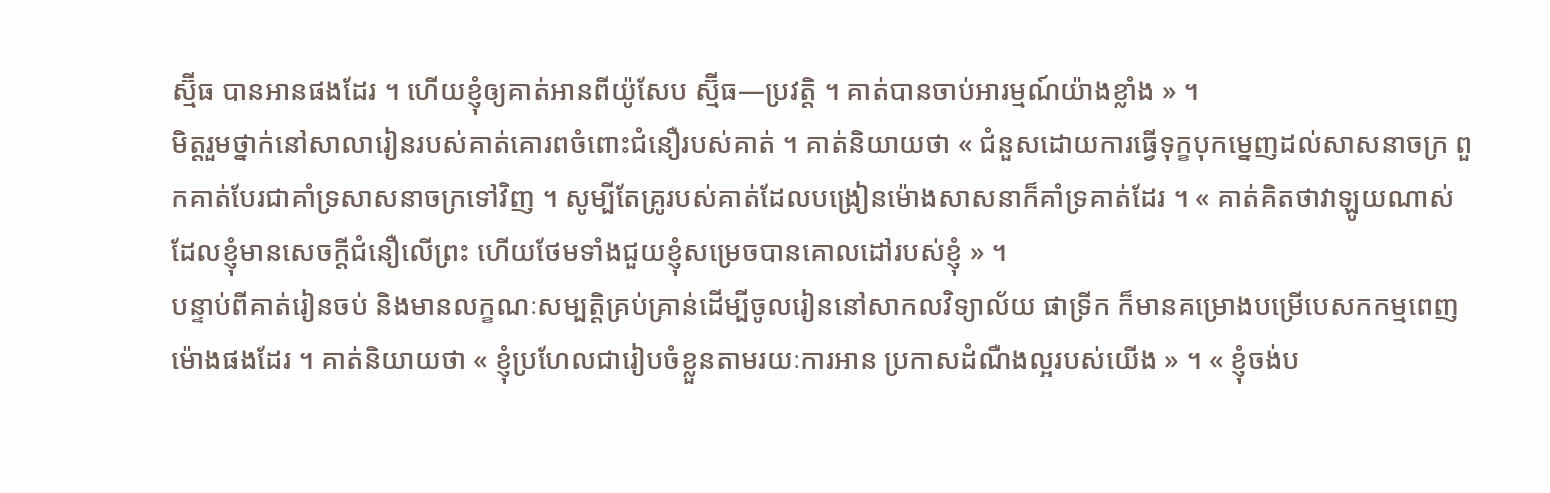ស្ម៊ីធ បានអានផងដែរ ។ ហើយខ្ញុំឲ្យគាត់អានពីយ៉ូសែប ស្ម៊ីធ—ប្រវត្តិ ។ គាត់បានចាប់អារម្មណ៍យ៉ាងខ្លាំង » ។
មិត្តរួមថ្នាក់នៅសាលារៀនរបស់គាត់គោរពចំពោះជំនឿរបស់គាត់ ។ គាត់និយាយថា « ជំនួសដោយការធ្វើទុក្ខបុកម្នេញដល់សាសនាចក្រ ពួកគាត់បែរជាគាំទ្រសាសនាចក្រទៅវិញ ។ សូម្បីតែគ្រូរបស់គាត់ដែលបង្រៀនម៉ោងសាសនាក៏គាំទ្រគាត់ដែរ ។ « គាត់គិតថាវាឡូយណាស់ដែលខ្ញុំមានសេចក្តីជំនឿលើព្រះ ហើយថែមទាំងជួយខ្ញុំសម្រេចបានគោលដៅរបស់ខ្ញុំ » ។
បន្ទាប់ពីគាត់រៀនចប់ និងមានលក្ខណៈសម្បត្តិគ្រប់គ្រាន់ដើម្បីចូលរៀននៅសាកលវិទ្យាល័យ ផាទ្រីក ក៏មានគម្រោងបម្រើបេសកកម្មពេញម៉ោងផងដែរ ។ គាត់និយាយថា « ខ្ញុំប្រហែលជារៀបចំខ្លួនតាមរយៈការអាន ប្រកាសដំណឺងល្អរបស់យើង » ។ « ខ្ញុំចង់ប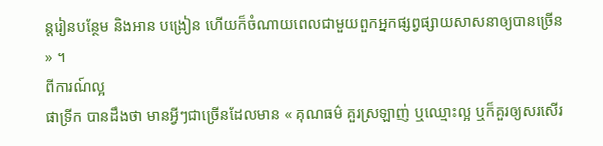ន្តរៀនបន្ថែម និងអាន បង្រៀន ហើយក៏ចំណាយពេលជាមួយពួកអ្នកផ្សព្វផ្សាយសាសនាឲ្យបានច្រើន » ។
ពីការណ៍ល្អ
ផាទ្រីក បានដឹងថា មានអ្វីៗជាច្រើនដែលមាន « គុណធម៌ គួរស្រឡាញ់ ឬឈ្មោះល្អ ឬក៏គួរឲ្យសរសើរ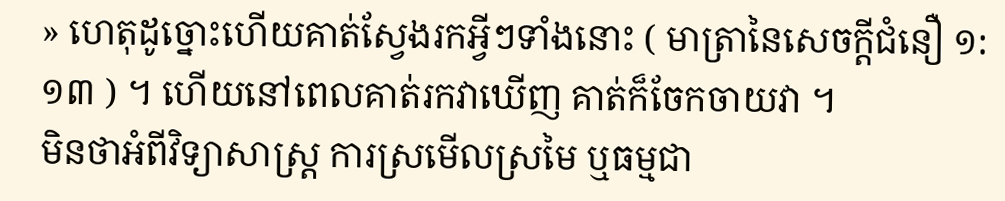» ហេតុដូច្នោះហើយគាត់ស្វែងរកអ្វីៗទាំងនោះ ( មាត្រានៃសេចក្តីជំនឿ ១:១៣ ) ។ ហើយនៅពេលគាត់រកវាឃើញ គាត់ក៏ចែកចាយវា ។
មិនថាអំពីវិទ្យាសាស្ត្រ ការស្រមើលស្រមៃ ឬធម្មជា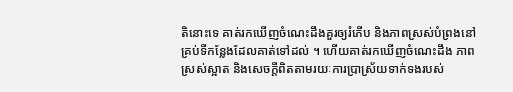តិនោះទេ គាត់រកឃើញចំណេះដឹងគួរឲ្យរំភើប និងភាពស្រស់បំព្រងនៅគ្រប់ទីកន្លែងដែលគាត់ទៅដល់ ។ ហើយគាត់រកឃើញចំណេះដឹង ភាពស្រស់ស្អាត និងសេចក្តីពិតតាមរយៈការប្រាស្រ័យទាក់ទងរបស់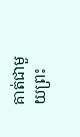គាត់ជាមួយព្រះ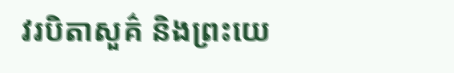វរបិតាសួគ៌ និងព្រះយេ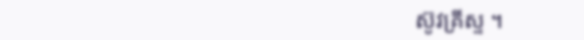ស៊ូវគ្រីស្ទ ។